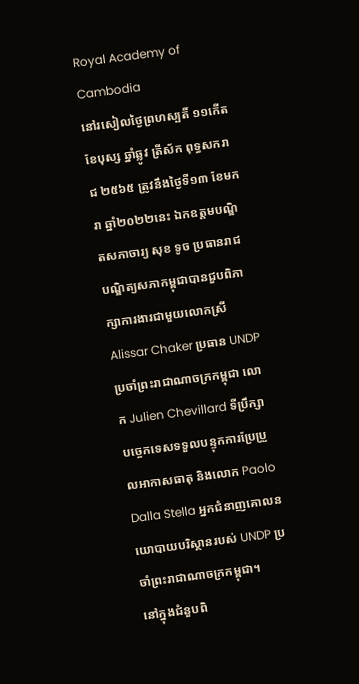Royal Academy of Cambodia
នៅរសៀលថ្ងៃព្រហស្បតិ៍ ១១កើត ខែបុស្ស ឆ្នាំឆ្លូវ ត្រីស័ក ពុទ្ធសករាជ ២៥៦៥ ត្រូវនឹងថ្ងៃទី១៣ ខែមករា ឆ្នាំ២០២២នេះ ឯកឧត្តមបណ្ឌិតសភាចារ្យ សុខ ទូច ប្រធានរាជបណ្ឌិត្យសភាកម្ពុជាបានជួបពិភាក្សាការងារជាមួយលោកស្រី Alissar Chaker ប្រធាន UNDP ប្រចាំព្រះរាជាណាចក្រកម្ពុជា លោក Julien Chevillard ទីប្រឹក្សាបច្ចេកទេសទទួលបន្ទុកការប្រែប្រួលអាកាសធាតុ និងលោក Paolo Dalla Stella អ្នកជំនាញគោលនយោបាយបរិស្ថានរបស់ UNDP ប្រចាំព្រះរាជាណាចក្រកម្ពុជា។
នៅក្នុងជំនួបពិ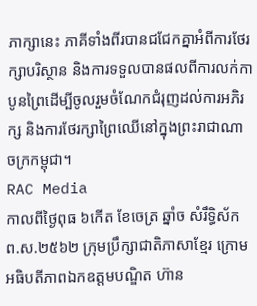ភាក្សានេះ ភាគីទាំងពីរបានជជែកគ្នាអំពីការថែរក្សាបរិស្ថាន និងការទទួលបានផលពីការលក់កាបូនព្រៃដើម្បីចូលរួមចំណែកជំរុញដល់ការអភិរក្ស និងការថែរក្សាព្រៃឈើនៅក្នុងព្រះរាជាណាចក្រកម្ពុជា។
RAC Media
កាលពីថ្ងៃពុធ ៦កេីត ខែចេត្រ ឆ្នាំច សំរឹទ្ធិស័ក ព.ស.២៥៦២ ក្រុមប្រឹក្សាជាតិភាសាខ្មែរ ក្រោមអធិបតីភាពឯកឧត្តមបណ្ឌិត ហ៊ាន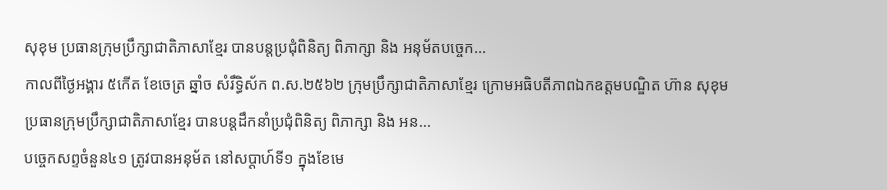សុខុម ប្រធានក្រុមប្រឹក្សាជាតិភាសាខ្មែរ បានបន្តប្រជុំពិនិត្យ ពិភាក្សា និង អនុម័តបច្ចេក...
កាលពីថ្ងៃអង្គារ ៥កេីត ខែចេត្រ ឆ្នាំច សំរឹទ្ធិស័ក ព.ស.២៥៦២ ក្រុមប្រឹក្សាជាតិភាសាខ្មែរ ក្រោមអធិបតីភាពឯកឧត្តមបណ្ឌិត ហ៊ាន សុខុម ប្រធានក្រុមប្រឹក្សាជាតិភាសាខ្មែរ បានបន្តដឹកនាំប្រជុំពិនិត្យ ពិភាក្សា និង អន...
បច្ចេកសព្ទចំនួន៤១ ត្រូវបានអនុម័ត នៅសប្តាហ៍ទី១ ក្នុងខែមេ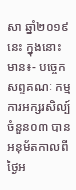សា ឆ្នាំ២០១៩នេះ ក្នុងនោះមាន៖- បច្ចេកសព្ទគណៈ កម្មការអក្សរសិល្ប៍ ចំនួន០៣ បានអនុម័តកាលពីថ្ងៃអ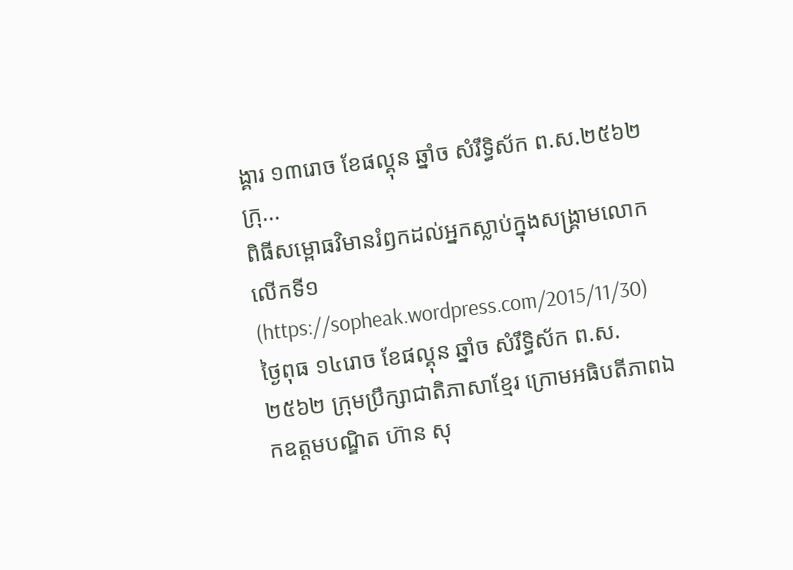ង្គារ ១៣រោច ខែផល្គុន ឆ្នាំច សំរឹទ្ធិស័ក ព.ស.២៥៦២ ក្រុ...
ពិធីសម្ពោធវិមានរំឭកដល់អ្នកស្លាប់ក្នុងសង្គ្រាមលោកលើកទី១ (https://sopheak.wordpress.com/2015/11/30)
ថ្ងៃពុធ ១៤រោច ខែផល្គុន ឆ្នាំច សំរឹទ្ធិស័ក ព.ស.២៥៦២ ក្រុមប្រឹក្សាជាតិភាសាខ្មែរ ក្រោមអធិបតីភាពឯកឧត្តមបណ្ឌិត ហ៊ាន សុ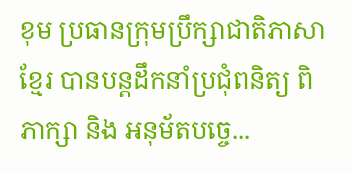ខុម ប្រធានក្រុមប្រឹក្សាជាតិភាសាខ្មែរ បានបន្តដឹកនាំប្រជុំពនិត្យ ពិភាក្សា និង អនុម័តបច្ចេ...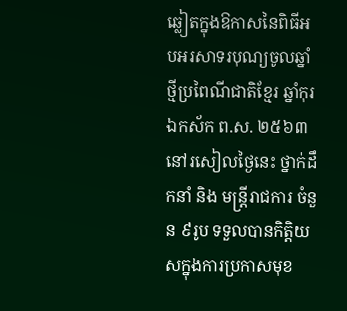ឆ្លៀតក្នុងឱកាសនៃពិធីអបអរសាទរបុណ្យចូលឆ្នាំថ្មីប្រពៃណីជាតិខ្មែរ ឆ្នាំកុរ ឯកស័ក ព.ស. ២៥៦៣ នៅរសៀលថ្ងៃនេះ ថ្នាក់ដឹកនាំ និង មន្ត្រីរាជការ ចំនួន ៩រូប ទទួលបានកិត្តិយសក្នុងការប្រកាសមុខ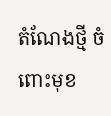តំណែងថ្មី ចំពោះមុខ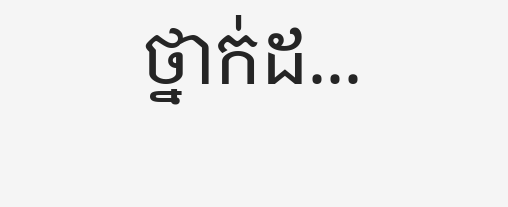ថ្នាក់ដ...